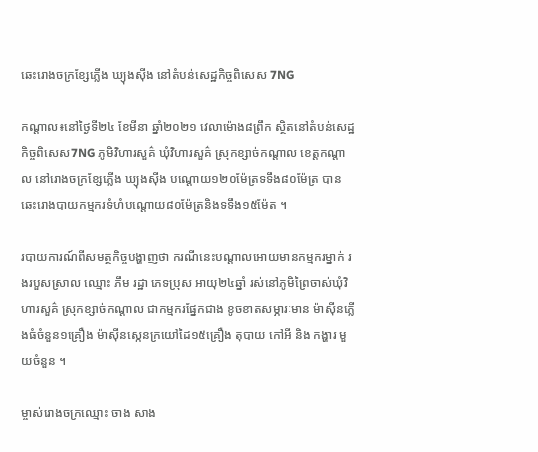ឆេះរោងចក្រខ្សែភ្លើង ឃ្យុងស៊ីង នៅតំបន់សេដ្ឋកិច្ចពិសេស 7NG

កណ្តាល៖នៅថ្ងៃទី២៤ ខែមីនា ឆ្នាំ២០២១ វេលាម៉ោង៨ព្រឹក ស្ថិតនៅតំបន់សេដ្ឋកិច្ចពិសេស7NG ភូមិវិហារសួគ៌ ឃុំវិហារសួគ៌ ស្រុកខ្សាច់កណ្ដាល ខេត្តកណ្តាល នៅរោងចក្រខ្សែភ្លើង ឃ្យុងស៊ីង បណ្ដោយ១២០ម៉ែត្រទទឹង៨០ម៉ែត្រ បានឆេះរោងបាយកម្មករទំហំបណ្ដោយ៨០ម៉ែត្រនិងទទឹង១៥ម៉ែត ។

របាយការណ៍ពីសមត្ថកិច្ចបង្ហាញថា ករណីនេះបណ្ដាលអោយមានកម្មករម្នាក់ រងរបួសស្រាល ឈ្មោះ ភឹម រដ្ឋា ភេទប្រុស អាយុ២៤ឆ្នាំ រស់នៅភូមិព្រៃចាស់ឃុំវិហារសួគ៌ ស្រុកខ្សាច់កណ្ដាល ជាកម្មករផ្នែកជាង ខូចខាតសម្ភារៈមាន ម៉ាស៊ីនភ្លើងធំចំនួន១គ្រឿង ម៉ាស៊ីនស្កេនក្រយៅដៃ១៥គ្រឿង តុបាយ កៅអី និង កង្ហារ មួយចំនួន ។

ម្ចាស់រោងចក្រឈ្មោះ ចាង សាង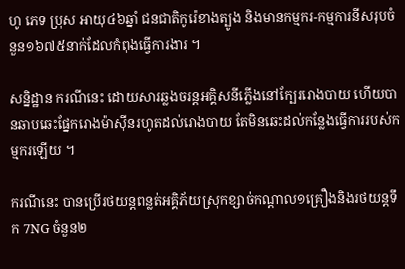ហូ ភេទ ប្រុស អាយុ៤៦ឆ្នាំ ជនជាតិកូរ៉េខាងត្បូង និងមានកម្មករ-កម្មការនីសរុបចំនួន១៦៧៥នាក់ដែលកំពុងធ្វើការងារ ។

សន្និដ្ឋាន ករណីនេះ ដោយសារឆ្លងចរន្តអគ្គិសនីភ្លើងនៅក្បែររោងបាយ ហើយបានឆាបឆេះផ្នែករោងម៉ាស៊ីនរហូតដល់រោងបាយ តែមិនឆេះដល់កន្លែងធ្វើការរបស់កម្មករឡើយ ។

ករណីនេះ បានប្រើរថយន្តពន្លត់អគ្គិភ័យស្រុកខ្សាច់កណ្ដាល១គ្រឿងនិងរថយន្តទឹក 7NG ចំនួន២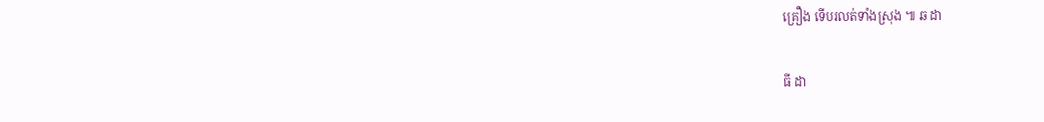គ្រឿង ទើបរលត់ទាំងស្រុង ៕ ឆ ដា

ធី ដា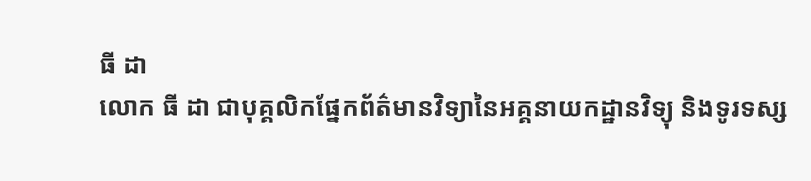ធី ដា
លោក ធី ដា ជាបុគ្គលិកផ្នែកព័ត៌មានវិទ្យានៃអគ្គនាយកដ្ឋានវិទ្យុ និងទូរទស្ស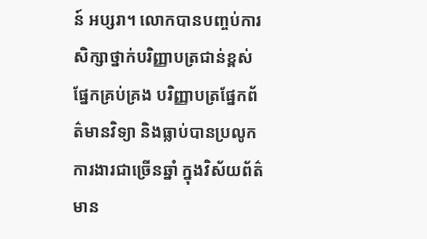ន៍ អប្សរា។ លោកបានបញ្ចប់ការសិក្សាថ្នាក់បរិញ្ញាបត្រជាន់ខ្ពស់ ផ្នែកគ្រប់គ្រង បរិញ្ញាបត្រផ្នែកព័ត៌មានវិទ្យា និងធ្លាប់បានប្រលូកការងារជាច្រើនឆ្នាំ ក្នុងវិស័យព័ត៌មាន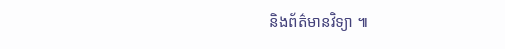និងព័ត៌មានវិទ្យា ៕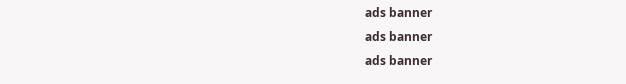ads banner
ads banner
ads banner